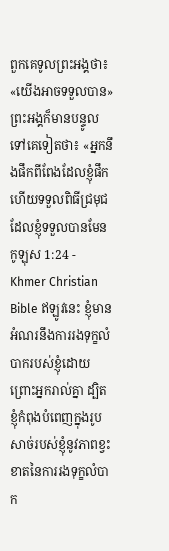ពួកគេទូលព្រះអង្គថា៖ «យើងអាចទទួលបាន» ព្រះអង្គក៏មានបន្ទូលទៅគេទៀតថា៖ «អ្នកនឹងផឹកពីពែងដែលខ្ញុំផឹក ហើយទទួលពិធីជ្រមុជដែលខ្ញុំទទួលបានមែន
កូឡុស 1:24 - Khmer Christian Bible ឥឡូវនេះ ខ្ញុំមានអំណរនឹងការរងទុក្ខលំបាករបស់ខ្ញុំដោយព្រោះអ្នករាល់គ្នា ដ្បិតខ្ញុំកំពុងបំពេញក្នុងរូបសាច់របស់ខ្ញុំនូវភាពខ្វះខាតនៃការរងទុក្ខលំបាក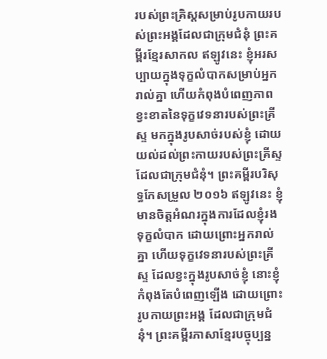របស់ព្រះគ្រិស្ដសម្រាប់រូបកាយរបស់ព្រះអង្គដែលជាក្រុមជំនុំ ព្រះគម្ពីរខ្មែរសាកល ឥឡូវនេះ ខ្ញុំអរសប្បាយក្នុងទុក្ខលំបាកសម្រាប់អ្នករាល់គ្នា ហើយកំពុងបំពេញភាពខ្វះខាតនៃទុក្ខវេទនារបស់ព្រះគ្រីស្ទ មកក្នុងរូបសាច់របស់ខ្ញុំ ដោយយល់ដល់ព្រះកាយរបស់ព្រះគ្រីស្ទ ដែលជាក្រុមជំនុំ។ ព្រះគម្ពីរបរិសុទ្ធកែសម្រួល ២០១៦ ឥឡូវនេះ ខ្ញុំមានចិត្តអំណរក្នុងការដែលខ្ញុំរងទុក្ខលំបាក ដោយព្រោះអ្នករាល់គ្នា ហើយទុក្ខវេទនារបស់ព្រះគ្រីស្ទ ដែលខ្វះក្នុងរូបសាច់ខ្ញុំ នោះខ្ញុំកំពុងតែបំពេញឡើង ដោយព្រោះរូបកាយព្រះអង្គ ដែលជាក្រុមជំនុំ។ ព្រះគម្ពីរភាសាខ្មែរបច្ចុប្បន្ន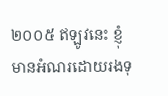២០០៥ ឥឡូវនេះ ខ្ញុំមានអំណរដោយរងទុ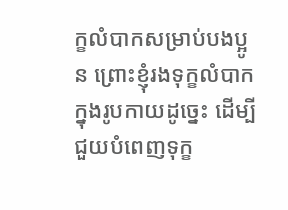ក្ខលំបាកសម្រាប់បងប្អូន ព្រោះខ្ញុំរងទុក្ខលំបាកក្នុងរូបកាយដូច្នេះ ដើម្បីជួយបំពេញទុក្ខ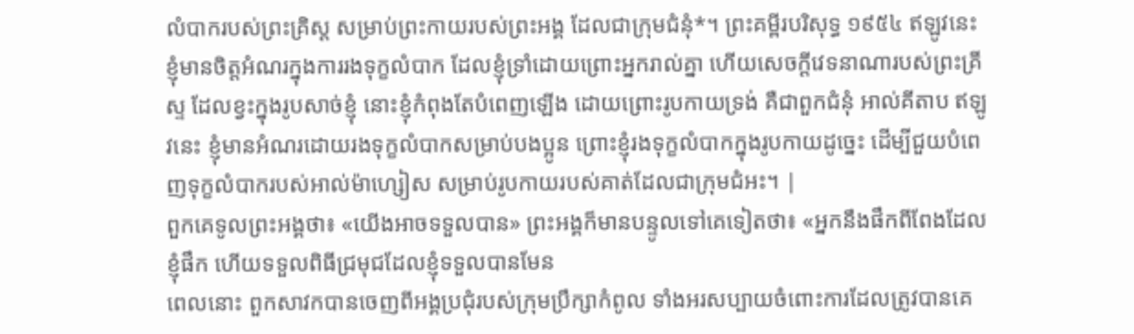លំបាករបស់ព្រះគ្រិស្ត សម្រាប់ព្រះកាយរបស់ព្រះអង្គ ដែលជាក្រុមជំនុំ*។ ព្រះគម្ពីរបរិសុទ្ធ ១៩៥៤ ឥឡូវនេះ ខ្ញុំមានចិត្តអំណរក្នុងការរងទុក្ខលំបាក ដែលខ្ញុំទ្រាំដោយព្រោះអ្នករាល់គ្នា ហើយសេចក្ដីវេទនាណារបស់ព្រះគ្រីស្ទ ដែលខ្វះក្នុងរូបសាច់ខ្ញុំ នោះខ្ញុំកំពុងតែបំពេញឡើង ដោយព្រោះរូបកាយទ្រង់ គឺជាពួកជំនុំ អាល់គីតាប ឥឡូវនេះ ខ្ញុំមានអំណរដោយរងទុក្ខលំបាកសម្រាប់បងប្អូន ព្រោះខ្ញុំរងទុក្ខលំបាកក្នុងរូបកាយដូច្នេះ ដើម្បីជួយបំពេញទុក្ខលំបាករបស់អាល់ម៉ាហ្សៀស សម្រាប់រូបកាយរបស់គាត់ដែលជាក្រុមជំអះ។ |
ពួកគេទូលព្រះអង្គថា៖ «យើងអាចទទួលបាន» ព្រះអង្គក៏មានបន្ទូលទៅគេទៀតថា៖ «អ្នកនឹងផឹកពីពែងដែលខ្ញុំផឹក ហើយទទួលពិធីជ្រមុជដែលខ្ញុំទទួលបានមែន
ពេលនោះ ពួកសាវកបានចេញពីអង្គប្រជុំរបស់ក្រុមប្រឹក្សាកំពូល ទាំងអរសប្បាយចំពោះការដែលត្រូវបានគេ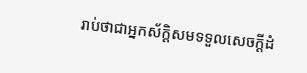រាប់ថាជាអ្នកស័ក្ដិសមទទួលសេចក្ដីដំ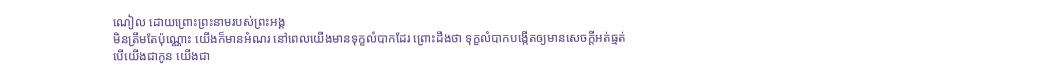ណៀល ដោយព្រោះព្រះនាមរបស់ព្រះអង្គ
មិនត្រឹមតែប៉ុណ្ណោះ យើងក៏មានអំណរ នៅពេលយើងមានទុក្ខលំបាកដែរ ព្រោះដឹងថា ទុក្ខលំបាកបង្កើតឲ្យមានសេចក្ដីអត់ធ្មត់
បើយើងជាកូន យើងជា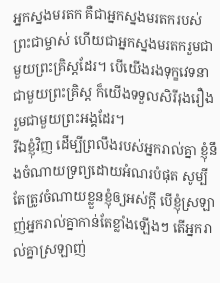អ្នកស្នងមរតក គឺជាអ្នកស្នងមរតករបស់ព្រះជាម្ចាស់ ហើយជាអ្នកស្នងមរតករួមជាមួយព្រះគ្រិស្ដដែរ។ បើយើងរងទុក្ខវេទនាជាមួយព្រះគ្រិស្ដ ក៏យើងទទួលសិរីរុងរឿងរួមជាមួយព្រះអង្គដែរ។
រីឯខ្ញុំវិញ ដើម្បីព្រលឹងរបស់អ្នករាល់គ្នា ខ្ញុំនឹងចំណាយទ្រព្យដោយអំណរបំផុត សូម្បីតែត្រូវចំណាយខ្លួនខ្ញុំឲ្យអស់ក្ដី បើខ្ញុំស្រឡាញ់អ្នករាល់គ្នាកាន់តែខ្លាំងឡើងៗ តើអ្នករាល់គ្នាស្រឡាញ់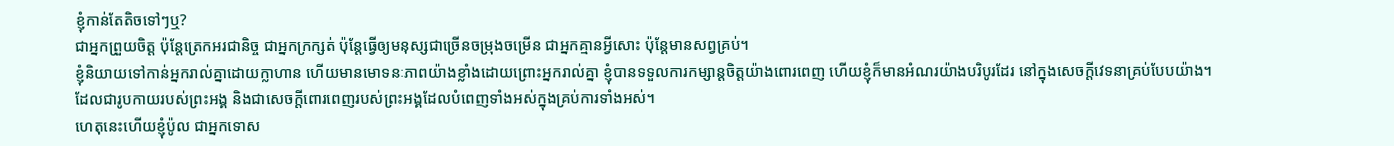ខ្ញុំកាន់តែតិចទៅៗឬ?
ជាអ្នកព្រួយចិត្ដ ប៉ុន្ដែត្រេកអរជានិច្ច ជាអ្នកក្រក្សត់ ប៉ុន្ដែធ្វើឲ្យមនុស្សជាច្រើនចម្រុងចម្រើន ជាអ្នកគ្មានអ្វីសោះ ប៉ុន្ដែមានសព្វគ្រប់។
ខ្ញុំនិយាយទៅកាន់អ្នករាល់គ្នាដោយក្លាហាន ហើយមានមោទនៈភាពយ៉ាងខ្លាំងដោយព្រោះអ្នករាល់គ្នា ខ្ញុំបានទទួលការកម្សាន្ដចិត្ដយ៉ាងពោរពេញ ហើយខ្ញុំក៏មានអំណរយ៉ាងបរិបូរដែរ នៅក្នុងសេចក្ដីវេទនាគ្រប់បែបយ៉ាង។
ដែលជារូបកាយរបស់ព្រះអង្គ និងជាសេចក្ដីពោរពេញរបស់ព្រះអង្គដែលបំពេញទាំងអស់ក្នុងគ្រប់ការទាំងអស់។
ហេតុនេះហើយខ្ញុំប៉ូល ជាអ្នកទោស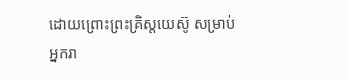ដោយព្រោះព្រះគ្រិស្ដយេស៊ូ សម្រាប់អ្នករា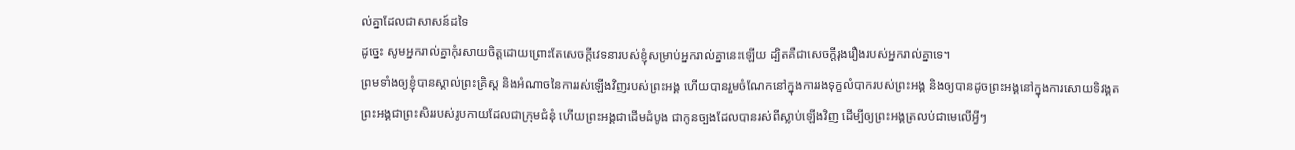ល់គ្នាដែលជាសាសន៍ដទៃ
ដូច្នេះ សូមអ្នករាល់គ្នាកុំរសាយចិត្ដដោយព្រោះតែសេចក្ដីវេទនារបស់ខ្ញុំសម្រាប់អ្នករាល់គ្នានេះឡើយ ដ្បិតគឺជាសេចក្ដីរុងរឿងរបស់អ្នករាល់គ្នាទេ។
ព្រមទាំងឲ្យខ្ញុំបានស្គាល់ព្រះគ្រិស្ដ និងអំណាចនៃការរស់ឡើងវិញរបស់ព្រះអង្គ ហើយបានរួមចំណែកនៅក្នុងការរងទុក្ខលំបាករបស់ព្រះអង្គ និងឲ្យបានដូចព្រះអង្គនៅក្នុងការសោយទិវង្គត
ព្រះអង្គជាព្រះសិររបស់រូបកាយដែលជាក្រុមជំនុំ ហើយព្រះអង្គជាដើមដំបូង ជាកូនច្បងដែលបានរស់ពីស្លាប់ឡើងវិញ ដើម្បីឲ្យព្រះអង្គត្រលប់ជាមេលើអ្វីៗ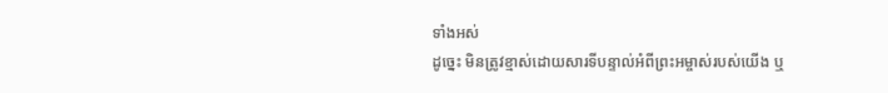ទាំងអស់
ដូច្នេះ មិនត្រូវខ្មាស់ដោយសារទីបន្ទាល់អំពីព្រះអម្ចាស់របស់យើង ឬ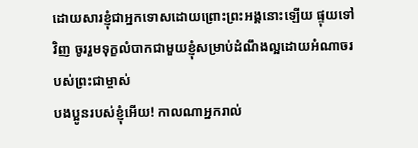ដោយសារខ្ញុំជាអ្នកទោសដោយព្រោះព្រះអង្គនោះឡើយ ផ្ទុយទៅវិញ ចូររួមទុក្ខលំបាកជាមួយខ្ញុំសម្រាប់ដំណឹងល្អដោយអំណាចរបស់ព្រះជាម្ចាស់
បងប្អូនរបស់ខ្ញុំអើយ! កាលណាអ្នករាល់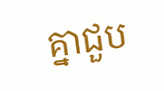គ្នាជួប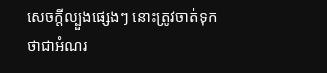សេចក្ដីល្បួងផ្សេងៗ នោះត្រូវចាត់ទុកថាជាអំណរ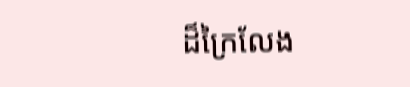ដ៏ក្រៃលែង